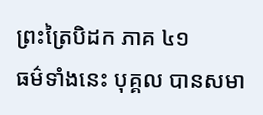ព្រះត្រៃបិដក ភាគ ៤១
ធម៌ទាំងនេះ បុគ្គល បានសមា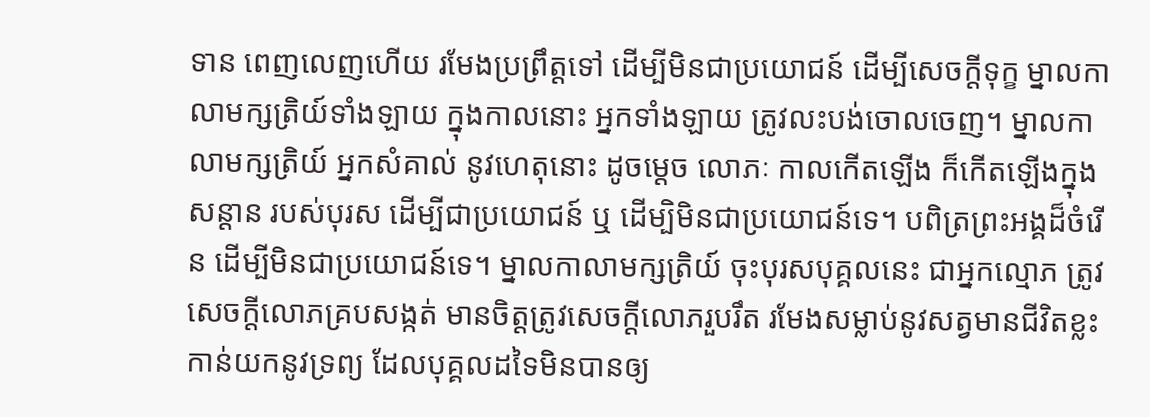ទាន ពេញលេញហើយ រមែងប្រព្រឹត្តទៅ ដើម្បីមិនជាប្រយោជន៍ ដើម្បីសេចក្ដីទុក្ខ ម្នាលកាលាមក្សត្រិយ៍ទាំងឡាយ ក្នុងកាលនោះ អ្នកទាំងឡាយ ត្រូវលះបង់ចោលចេញ។ ម្នាលកាលាមក្សត្រិយ៍ អ្នកសំគាល់ នូវហេតុនោះ ដូចម្ដេច លោភៈ កាលកើតឡើង ក៏កើតឡើងក្នុងសន្ដាន របស់បុរស ដើម្បីជាប្រយោជន៍ ឬ ដើម្បិមិនជាប្រយោជន៍ទេ។ បពិត្រព្រះអង្គដ៏ចំរើន ដើម្បីមិនជាប្រយោជន៍ទេ។ ម្នាលកាលាមក្សត្រិយ៍ ចុះបុរសបុគ្គលនេះ ជាអ្នកល្មោភ ត្រូវសេចក្ដីលោភគ្របសង្កត់ មានចិត្តត្រូវសេចក្ដីលោភរួបរឹត រមែងសម្លាប់នូវសត្វមានជីវិតខ្លះ កាន់យកនូវទ្រព្យ ដែលបុគ្គលដទៃមិនបានឲ្យ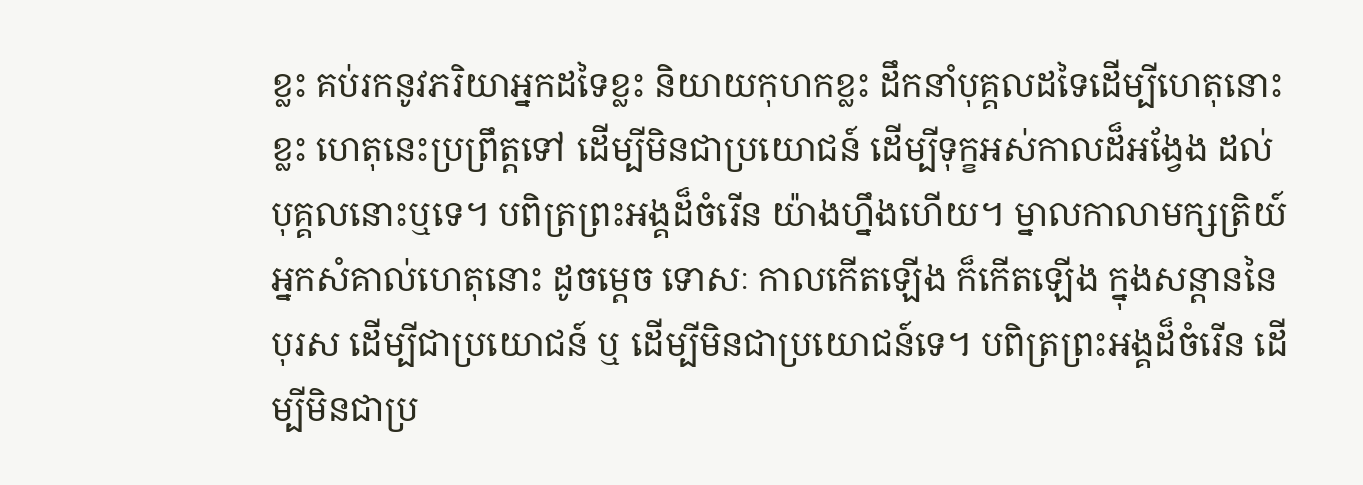ខ្លះ គប់រកនូវភរិយាអ្នកដទៃខ្លះ និយាយកុហកខ្លះ ដឹកនាំបុគ្គលដទៃដើម្បីហេតុនោះខ្លះ ហេតុនេះប្រព្រឹត្តទៅ ដើម្បីមិនជាប្រយោជន៍ ដើម្បីទុក្ខអស់កាលដ៏អង្វែង ដល់បុគ្គលនោះឬទេ។ បពិត្រព្រះអង្គដ៏ចំរើន យ៉ាងហ្នឹងហើយ។ ម្នាលកាលាមក្សត្រិយ៍ អ្នកសំគាល់ហេតុនោះ ដូចម្ដេច ទោសៈ កាលកើតឡើង ក៏កើតឡើង ក្នុងសន្ដាននៃបុរស ដើម្បីជាប្រយោជន៍ ឬ ដើម្បីមិនជាប្រយោជន៍ទេ។ បពិត្រព្រះអង្គដ៏ចំរើន ដើម្បីមិនជាប្រ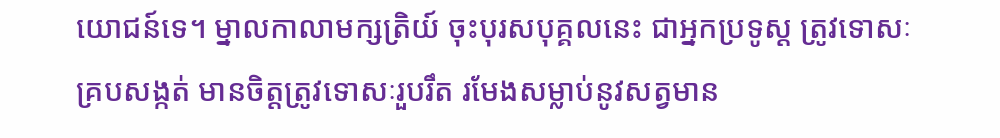យោជន៍ទេ។ ម្នាលកាលាមក្សត្រិយ៍ ចុះបុរសបុគ្គលនេះ ជាអ្នកប្រទូស្ត ត្រូវទោសៈគ្របសង្កត់ មានចិត្តត្រូវទោសៈរួបរឹត រមែងសម្លាប់នូវសត្វមាន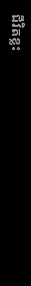ជីវិតខ្លះ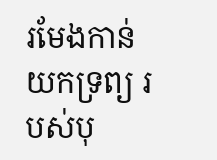រមែងកាន់យកទ្រព្យ របស់បុ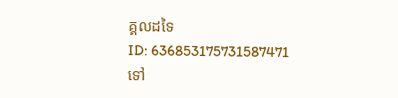គ្គលដទៃ
ID: 636853175731587471
ទៅ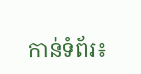កាន់ទំព័រ៖